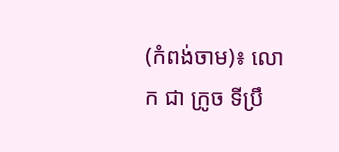(កំពង់ចាម)៖ លោក ជា ក្រូច ទីប្រឹ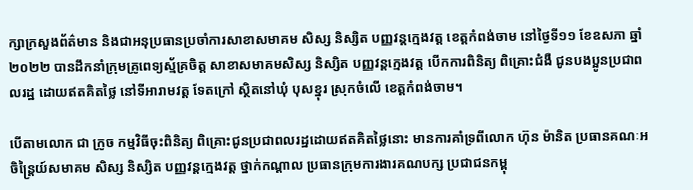ក្សាក្រសួងព័ត៌មាន និងជាអនុប្រធានប្រចាំការសាខាសមាគម សិស្ស និស្សិត បញ្ញវន្តក្មេងវត្ត ខេត្តកំពង់ចាម នៅថ្ងៃទី១១ ខែឧសភា ឆ្នាំ២០២២ បានដឹកនាំក្រុមគ្រូពេទ្យស្ម័គ្រចិត្ត សាខាសមាគមសិស្ស និស្សិត បញ្ញវន្តក្មេងវត្ត បើកការពិនិត្យ ពិគ្រោះជំងឺ ជូនបងប្អូនប្រជាពលរដ្ឋ ដោយឥតគិតថ្លៃ នៅទីអារាមវត្ត ទែតក្រៅ ស្ថិតនៅឃុំ បុសខ្នុរ ស្រុកចំលើ ខេត្តកំពង់ចាម។

បើតាមលោក ជា ក្រូច កម្មវិធីចុះពិនិត្យ ពិគ្រោះជូនប្រជាពលរដ្ឋដោយឥតគិតថ្លៃនោះ មានការគាំទ្រពីលោក ហ៊ុន ម៉ានិត ប្រធានគណៈអចិន្ត្រៃយ៍សមាគម សិស្ស និស្សិត បញ្ញវន្តក្មេងវត្ត ថ្នាក់កណ្តាល ប្រធានក្រុមការងារគណបក្ស ប្រជាជនកម្ពុ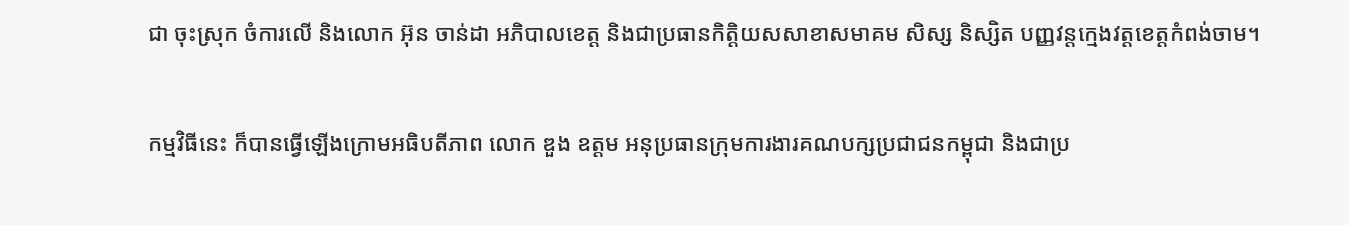ជា ចុះស្រុក ចំការលើ និងលោក អ៊ុន ចាន់ដា អភិបាលខេត្ត និងជាប្រធានកិត្តិយសសាខាសមាគម សិស្ស និស្សិត បញ្ញវន្តក្មេងវត្តខេត្តកំពង់ចាម។

កម្មវិធីនេះ ក៏បានធ្វើឡើងក្រោមអធិបតីភាព លោក ឌួង ឧត្តម អនុប្រធានក្រុមការងារគណបក្សប្រជាជនកម្ពុជា និងជាប្រ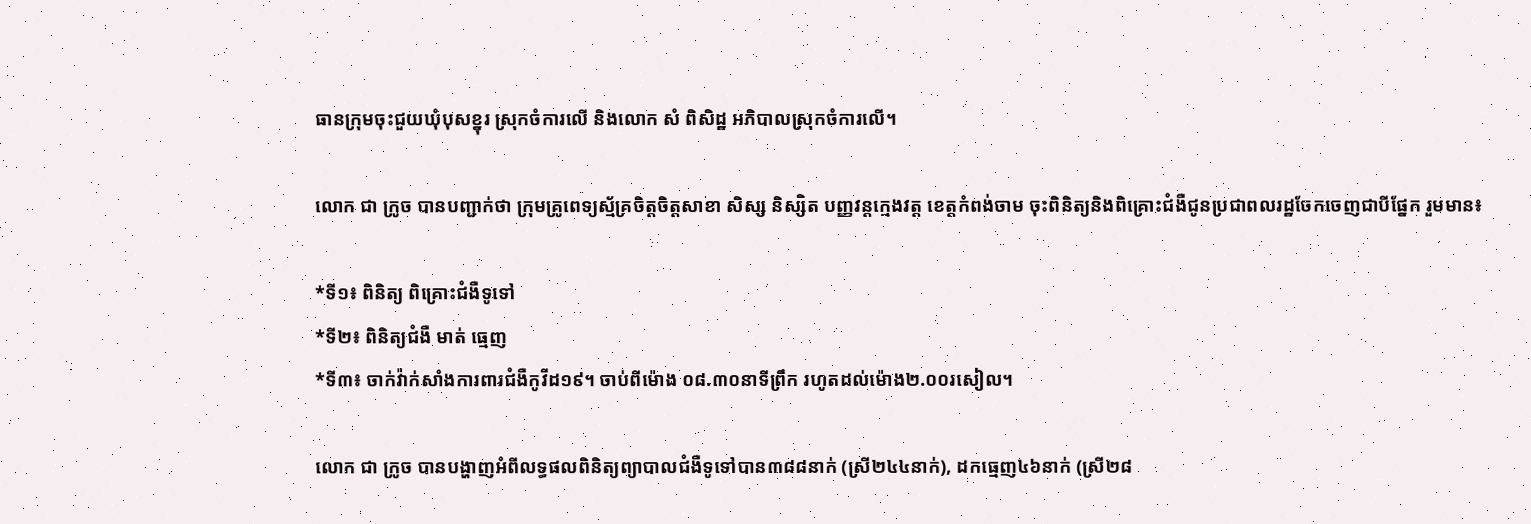ធានក្រុមចុះជួយឃុំបុសខ្នុរ ស្រុកចំការលើ និងលោក សំ ពិសិដ្ឋ អភិបាលស្រុកចំការលើ។

លោក ជា ក្រូច បានបញ្ជាក់ថា ក្រុមគ្រូពេទ្យស្ម័គ្រចិត្តចិត្តសាខា សិស្ស និស្សិត បញ្ញវន្តក្មេងវត្ត ខេត្តកំពង់ចាម ចុះពិនិត្យនិងពិគ្រោះជំងឺជូនប្រជាពលរដ្ឋចែកចេញជាបីផ្នែក រួមមាន៖

*ទី១៖ ពិនិត្យ ពិគ្រោះជំងឺទូទៅ
*ទី២៖ ពិនិត្យជំងឺ មាត់ ធ្មេញ
*ទី៣៖ ចាក់វ៉ាក់សាំងការពារជំងឺកូវីដ១៩។ ចាប់ពីម៉ោង ០៨.៣០នាទីព្រឹក រហូតដល់ម៉ោង២.០០រសៀល។

លោក ជា ក្រូច បានបង្ហាញអំពីលទ្ធផលពិនិត្យព្យាបាលជំងឺទូទៅបាន៣៨៨នាក់ (ស្រី២៤៤នាក់), ដកធ្មេញ៤៦នាក់ (ស្រី២៨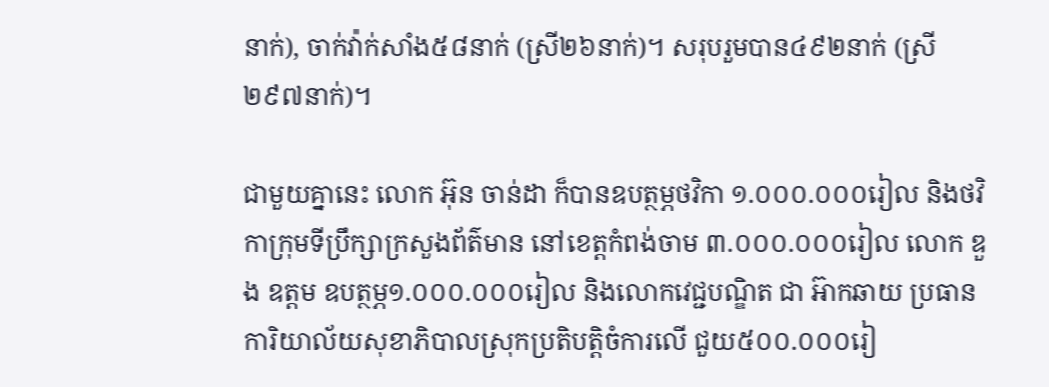នាក់), ចាក់វ៉ាក់សាំង៥៨នាក់ (ស្រី២៦នាក់)។ សរុបរួមបាន៤៩២នាក់ (ស្រី២៩៧នាក់)។

ជាមួយគ្នានេះ លោក អ៊ុន ចាន់ដា ក៏បានឧបត្ថម្ភថវិកា ១.០០០.០០០រៀល និងថវិកាក្រុមទីប្រឹក្សាក្រសួងព័ត៌មាន នៅខេត្តកំពង់ចាម ៣.០០០.០០០រៀល លោក ឌួង ឧត្តម ឧបត្ថម្ភ១.០០០.០០០រៀល និងលោកវេជ្ជបណ្ឌិត ជា អ៊ាកឆាយ ប្រធានការិយាល័យសុខាភិបាលស្រុកប្រតិបត្តិចំការលើ ជួយ៥០០.០០០រៀ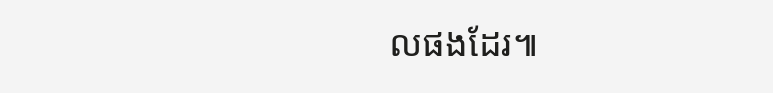លផងដែរ៕